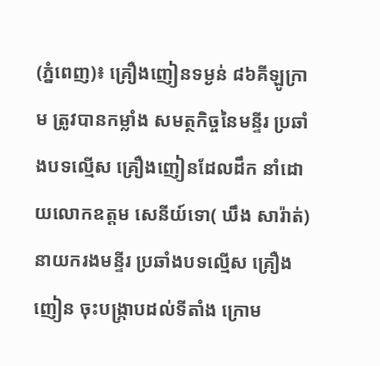(ភ្នំពេញ)៖ គ្រឿងញៀនទម្ងន់ ៨៦គីឡូក្រាម ត្រូវបានកម្លាំង សមត្ថកិច្ចនៃមន្ទីរ ប្រឆាំងបទល្មើស គ្រឿងញៀនដែលដឹក នាំដោយលោកឧត្តម សេនីយ៍ទោ( ឃឹង សារ៉ាត់) នាយករងមន្ទីរ ប្រឆាំងបទល្មើស គ្រឿងញៀន ចុះបង្ក្រាបដល់ទីតាំង ក្រោម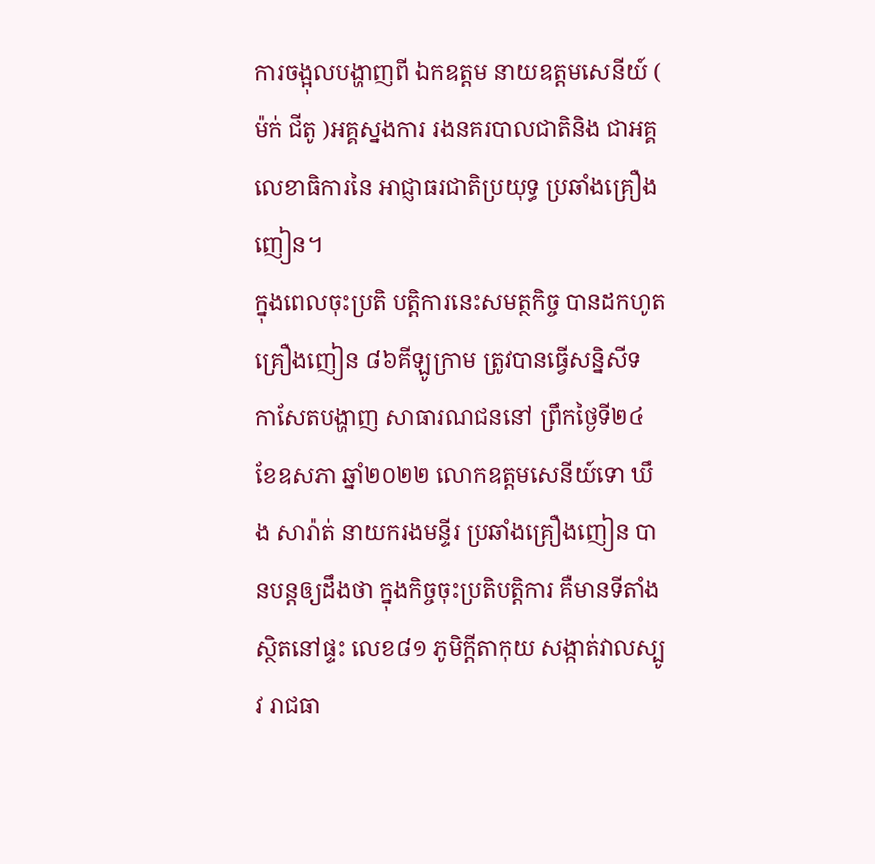ការចង្អុលបង្ហាញពី ឯកឧត្តម នាយឧត្តមសេនីយ៍ ( ម៉ក់ ជីតូ )អគ្គស្នងការ រងនគរបាលជាតិនិង ជាអគ្គលេខាធិការនៃ អាជ្ញាធរជាតិប្រយុទ្ធ ប្រឆាំងគ្រឿងញៀន។
ក្នុងពេលចុះប្រតិ បត្តិការនេះសមត្ថកិច្ច បានដកហូតគ្រឿងញៀន ៨៦គីឡូក្រាម ត្រូវបានធ្វើសន្និសីទ កាសែតបង្ហាញ សាធារណជននៅ ព្រឹកថ្ងៃទី២៤ ខែឧសភា ឆ្នាំ២០២២ លោកឧត្តមសេនីយ៍ទោ ឃឹង សារ៉ាត់ នាយករងមន្ទីរ ប្រឆាំងគ្រឿងញៀន បានបន្តឲ្យដឹងថា ក្នុងកិច្ចចុះប្រតិបត្តិការ គឺមានទីតាំងស្ថិតនៅផ្ទះ លេខ៨១ ភូមិក្តីតាកុយ សង្កាត់វាលស្បូវ រាជធា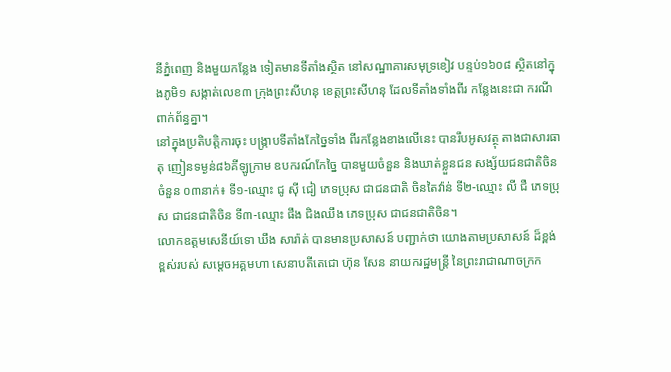នីភ្នំពេញ និងមួយកន្លែង ទៀតមានទីតាំងស្ថិត នៅសណ្ឋាគារសមុទ្រខៀវ បន្ទប់១៦០៨ ស្ថិតនៅក្នុងភូមិ១ សង្កាត់លេខ៣ ក្រុងព្រះសីហនុ ខេត្តព្រះសីហនុ ដែលទីតាំងទាំងពីរ កន្លែងនេះជា ករណីពាក់ព័ន្ធគ្នា។
នៅក្នុងប្រតិបត្តិការចុះ បង្ក្រាបទីតាំងកែច្នៃទាំង ពីរកន្លែងខាងលើនេះ បានរឹបអូសវត្ថុ តាងជាសារធាតុ ញៀនទម្ងន់៨៦គីឡូក្រាម ឧបករណ៍កែច្នៃ បានមួយចំនួន និងឃាត់ខ្លួនជន សង្ស័យជនជាតិចិន ចំនួន ០៣នាក់៖ ទី១-ឈ្មោះ ជូ ស៊ី ជៀ ភេទប្រុស ជាជនជាតិ ចិនតៃវ៉ាន់ ទី២-ឈ្មោះ លី ជឺ ភេទប្រុស ជាជនជាតិចិន ទី៣-ឈ្មោះ ផឹង ជិងឈឹង ភេទប្រុស ជាជនជាតិចិន។
លោកឧត្តមសេនីយ៍ទោ ឃឹង សារ៉ាត់ បានមានប្រសាសន៍ បញ្ជាក់ថា យោងតាមប្រសាសន៍ ដ៏ខ្ពង់ខ្ពស់របស់ សម្តេចអគ្គមហា សេនាបតីតេជោ ហ៊ុន សែន នាយករដ្ឋមន្រ្តី នៃព្រះរាជាណាចក្រក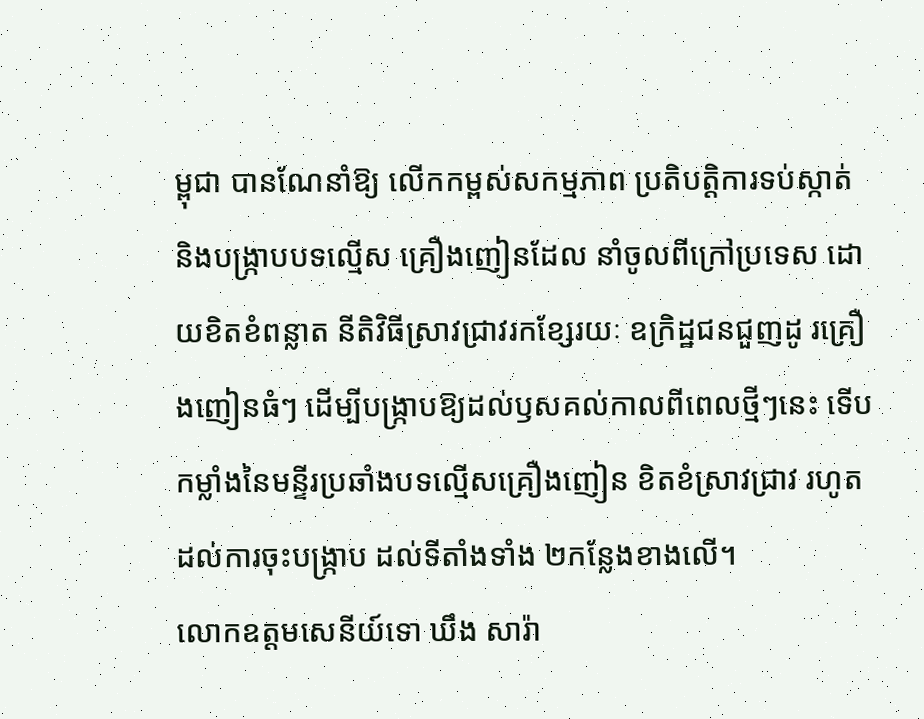ម្ពុជា បានណែនាំឱ្យ លើកកម្ពស់សកម្មភាព ប្រតិបត្តិការទប់ស្កាត់ និងបង្រ្កាបបទល្មើស គ្រឿងញៀនដែល នាំចូលពីក្រៅប្រទេស ដោយខិតខំពន្លាត នីតិវិធីស្រាវជ្រាវរកខ្សែរយៈ ឧក្រិដ្ឋជនជួញដូ រគ្រឿងញៀនធំៗ ដើម្បីបង្រ្កាបឱ្យដល់ឫសគល់កាលពីពេលថ្មីៗនេះ ទើបកម្លាំងនៃមន្ទីរប្រឆាំងបទល្មើសគ្រឿងញៀន ខិតខំស្រាវជ្រាវ រហូតដល់ការចុះបង្ក្រាប ដល់ទីតាំងទាំង ២កន្លែងខាងលើ។
លោកឧត្តមសេនីយ៍ទោ ឃឹង សារ៉ា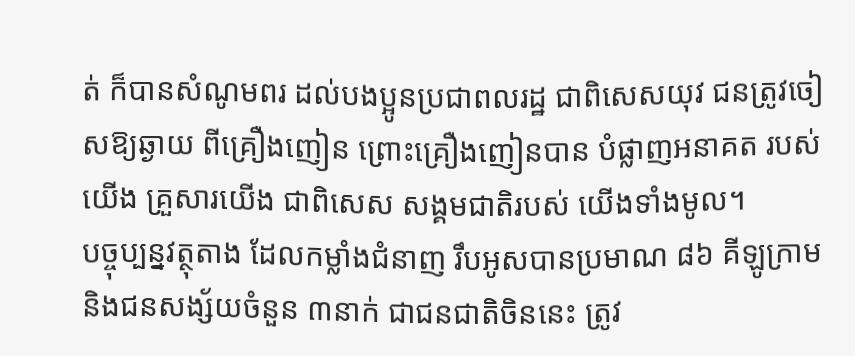ត់ ក៏បានសំណូមពរ ដល់បងប្អូនប្រជាពលរដ្ឋ ជាពិសេសយុវ ជនត្រូវចៀសឱ្យឆ្ងាយ ពីគ្រឿងញៀន ព្រោះគ្រឿងញៀនបាន បំផ្លាញអនាគត របស់យើង គ្រួសារយើង ជាពិសេស សង្គមជាតិរបស់ យើងទាំងមូល។
បច្ចុប្បន្នវត្ថុតាង ដែលកម្លាំងជំនាញ រឹបអូសបានប្រមាណ ៨៦ គីឡូក្រាម និងជនសង្ស័យចំនួន ៣នាក់ ជាជនជាតិចិននេះ ត្រូវ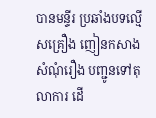បានមន្ទីរ ប្រឆាំងបទល្មើសគ្រឿង ញៀនកសាងសំណុំរឿង បញ្ជូនទៅតុលាការ ដើ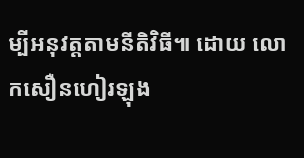ម្បីអនុវត្តតាមនីតិវិធី៕ ដោយ លោកសឿនហៀរឡុង